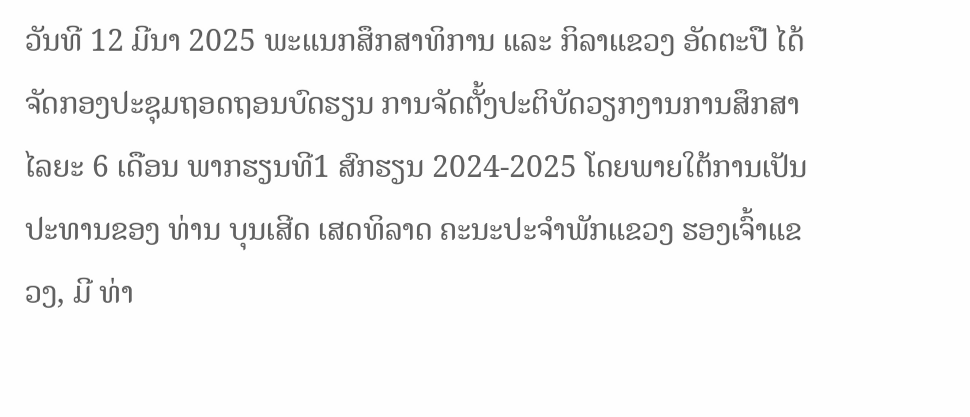ວັນທີ 12 ມີນາ 2025 ພະແນກສຶກສາທິການ ແລະ ກິລາແຂວງ ອັດຕະປື ໄດ້ຈັດກອງປະຊຸມຖອດຖອນບົດຮຽນ ການຈັດຕັ້ງປະຕິບັດວຽກງານການສຶກສາ ໄລຍະ 6 ເດືອນ ພາກຮຽນທີ1 ສົກຮຽນ 2024-2025 ໂດຍພາຍໃຕ້ການເປັນປະທານຂອງ ທ່ານ ບຸນເສີດ ເສດທິລາດ ຄະນະປະຈຳພັກແຂວງ ຮອງເຈົ້າແຂວງ, ມີ ທ່າ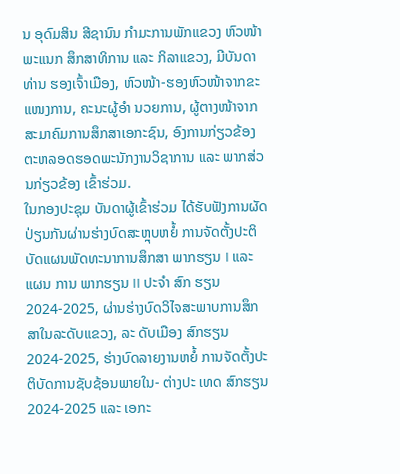ນ ອຸດົມສິນ ສີຊານົນ ກໍາມະການພັກແຂວງ ຫົວໜ້າພະແນກ ສຶກສາທິການ ແລະ ກິລາແຂວງ, ມີບັນດາທ່ານ ຮອງເຈົ້າເມືອງ, ຫົວໜ້າ-ຮອງຫົວໜ້າຈາກຂະ ແໜງການ, ຄະນະຜູ້ອຳ ນວຍການ, ຜູ້ຕາງໜ້າຈາກສະມາຄົມການສຶກສາເອກະຊົນ, ອົງການກ່ຽວຂ້ອງ ຕະຫລອດຮອດພະນັກງານວິຊາການ ແລະ ພາກສ່ວນກ່ຽວຂ້ອງ ເຂົ້າຮ່ວມ.
ໃນກອງປະຊຸມ ບັນດາຜູ້ເຂົ້າຮ່ວມ ໄດ້ຮັບຟັງການຜັດປ່ຽນກັນຜ່ານຮ່າງບົດສະຫຼຸບຫຍໍ້ ການຈັດຕັ້ງປະຕິບັດແຜນພັດທະນາການສຶກສາ ພາກຮຽນ I ແລະ ແຜນ ການ ພາກຮຽນ II ປະຈຳ ສົກ ຮຽນ 2024-2025, ຜ່ານຮ່າງບົດວິໄຈສະພາບການສຶກສາໃນລະດັບແຂວງ, ລະ ດັບເມືອງ ສົກຮຽນ 2024-2025, ຮ່າງບົດລາຍງານຫຍໍ້ ການຈັດຕັ້ງປະຕິບັດການຊັບຊ້ອນພາຍໃນ- ຕ່າງປະ ເທດ ສົກຮຽນ 2024-2025 ແລະ ເອກະ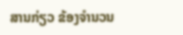ສານກ່ຽວ ຂ້ອງຈຳນວນ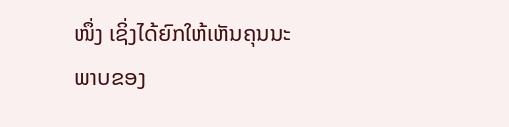ໜຶ່ງ ເຊິ່ງໄດ້ຍົກໃຫ້ເຫັນຄຸນນະພາບຂອງ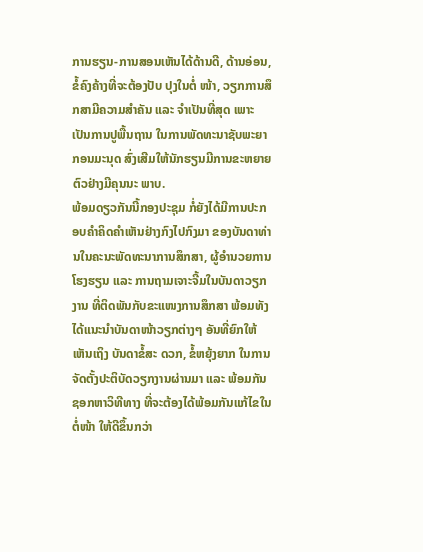ການຮຽນ-ການສອນເຫັນໄດ້ດ້ານດີ, ດ້ານອ່ອນ, ຂໍ້ຄົງຄ້າງທີ່ຈະຕ້ອງປັບ ປຸງໃນຕໍ່ ໜ້າ, ວຽກການສຶກສາມີຄວາມສຳຄັນ ແລະ ຈຳເປັນທີ່ສຸດ ເພາະເປັນການປູພື້ນຖານ ໃນການພັດທະນາຊັບພະຍາກອນມະນຸດ ສົ່ງເສີມໃຫ້ນັກຮຽນມີການຂະຫຍາຍຕົວຢ່າງມີຄຸນນະ ພາບ.
ພ້ອມດຽວກັນນີ້ກອງປະຊຸມ ກໍ່ຍັງໄດ້ມີການປະກອບຄຳຄິດຄຳເຫັນຢ່າງກົງໄປກົງມາ ຂອງບັນດາທ່ານໃນຄະນະພັດທະນາການສຶກສາ, ຜູ້ອຳນວຍການໂຮງຮຽນ ແລະ ການຖາມເຈາະຈີ້ມໃນບັນດາວຽກງານ ທີ່ຕິດພັນກັບຂະແໜງການສຶກສາ ພ້ອມທັງໄດ້ແນະນຳບັນດາໜ້າວຽກຕ່າງໆ ອັນທີ່ຍົກໃຫ້ເຫັນເຖິງ ບັນດາຂໍ້ສະ ດວກ, ຂໍ້ຫຍຸ້ງຍາກ ໃນການຈັດຕັ້ງປະຕິບັດວຽກງານຜ່ານມາ ແລະ ພ້ອມກັນຊອກຫາວິທີທາງ ທີ່ຈະຕ້ອງໄດ້ພ້ອມກັນແກ້ໄຂໃນຕໍ່ໜ້າ ໃຫ້ດີຂຶ້ນກວ່າ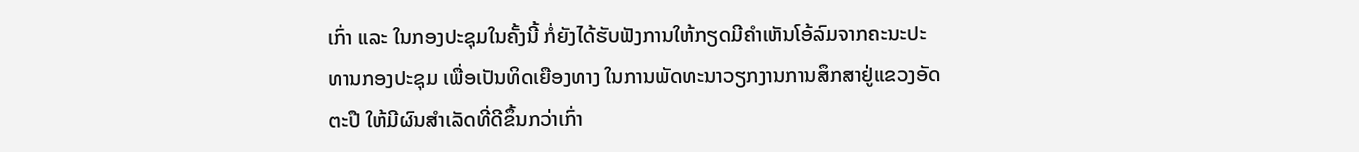ເກົ່າ ແລະ ໃນກອງປະຊຸມໃນຄັ້ງນີ້ ກໍ່ຍັງໄດ້ຮັບຟັງການໃຫ້ກຽດມີຄໍາເຫັນໂອ້ລົມຈາກຄະນະປະທານກອງປະຊຸມ ເພື່ອເປັນທິດເຍືອງທາງ ໃນການພັດທະນາວຽກງານການສຶກສາຢູ່ແຂວງອັດຕະປື ໃຫ້ມີຜົນສໍາເລັດທີ່ດີຂຶ້ນກວ່າເກົ່າ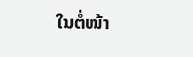ໃນຕໍ່ໜ້າ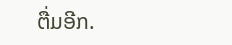ຕື່ມອີກ.